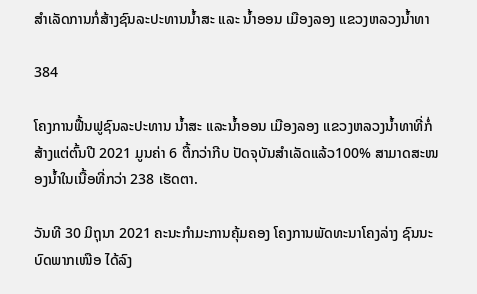ສໍາເລັດການກໍ່ສ້າງຊົນລະປະທານນໍ້າສະ ແລະ ນໍ້າອອນ ເມືອງລອງ ແຂວງຫລວງນໍ້າທາ

384

ໂຄງການຟື້ນຟູຊົນລະປະທານ ນໍ້າສະ ແລະນໍ້າອອນ ເມືອງລອງ ແຂວງຫລວງນໍ້າທາທີ່ກໍ່ສ້າງແຕ່ຕົ້ນປີ 2021 ມູນຄ່າ 6 ຕື້ກວ່າກີບ ປັດຈຸບັນສໍາເລັດແລ້ວ100% ສາມາດສະໜອງນໍ້າໃນເນື້ອທີ່ກວ່າ 238 ເຮັດຕາ.

ວັນທີ 30 ມິຖຸນາ 2021 ຄະນະກໍາມະການຄຸ້ມຄອງ ໂຄງການພັດທະນາໂຄງລ່າງ ຊົນນະບົດພາກເໜືອ ໄດ້ລົງ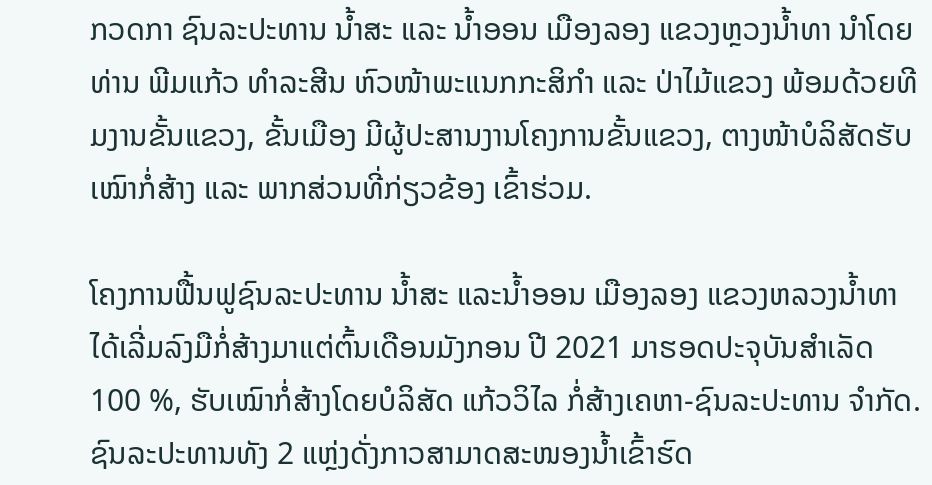ກວດກາ ຊົນລະປະທານ ນໍ້າສະ ແລະ ນໍ້າອອນ ເມືອງລອງ ແຂວງຫຼວງນໍ້າທາ ນໍາໂດຍທ່ານ ພີມແກ້ວ ທໍາລະສີນ ຫົວໜ້າພະແນກກະສິກຳ ແລະ ປ່າໄມ້ແຂວງ ພ້ອມດ້ວຍທີມງານຂັ້ນແຂວງ, ຂັ້ນເມືອງ ມີຜູ້ປະສານງານໂຄງການຂັ້ນແຂວງ, ຕາງໜ້າບໍລິສັດຮັບເໝົາກໍ່ສ້າງ ແລະ ພາກສ່ວນທີ່ກ່ຽວຂ້ອງ ເຂົ້າຮ່ວມ.

ໂຄງການຟື້ນຟູຊົນລະປະທານ ນໍ້າສະ ແລະນໍ້າອອນ ເມືອງລອງ ແຂວງຫລວງນໍ້າທາ ໄດ້ເລີ່ມລົງມືກໍ່ສ້າງມາແຕ່ຕົ້ນເດືອນມັງກອນ ປີ 2021 ມາຮອດປະຈຸບັນສໍາເລັດ 100 %, ຮັບເໝົາກໍ່ສ້າງໂດຍບໍລິສັດ ແກ້ວວິໄລ ກໍ່ສ້າງເຄຫາ-ຊົນລະປະທານ ຈໍາກັດ.
ຊົນລະປະທານທັງ 2 ແຫຼ່ງດັ່ງກາວສາມາດສະໜອງນໍ້າເຂົ້າຮົດ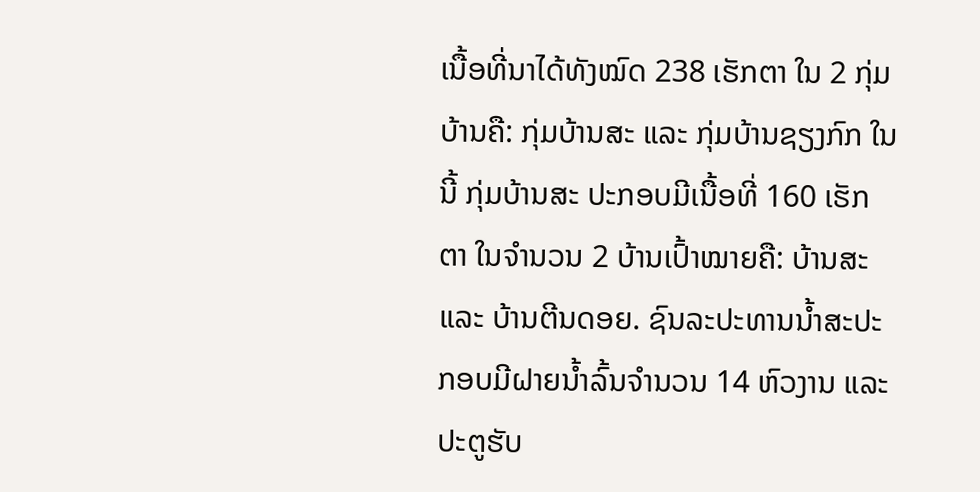ເນື້ອທີ່ນາໄດ້ທັງໝົດ 238 ເຮັກຕາ ໃນ 2 ກຸ່ມບ້ານຄື: ກຸ່ມບ້ານສະ ແລະ ກຸ່ມບ້ານຊຽງກົກ ໃນນີ້ ກຸ່ມບ້ານສະ ປະກອບມີເນື້ອທີ່ 160 ເຮັກຕາ ໃນຈໍານວນ 2 ບ້ານເປົ້າໝາຍຄື: ບ້ານສະ ແລະ ບ້ານຕີນດອຍ. ຊົນລະປະທານນໍ້າສະປະກອບມີຝາຍນໍ້າລົ້ນຈໍານວນ 14 ຫົວງານ ແລະ ປະຕູຮັບ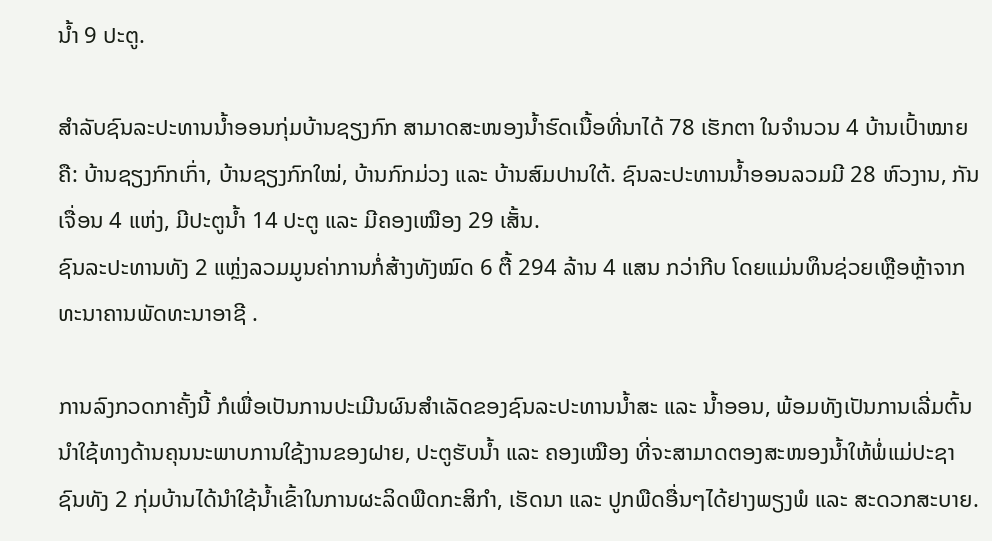ນໍ້າ 9 ປະຕູ.

ສໍາລັບຊົນລະປະທານນໍ້າອອນກຸ່ມບ້ານຊຽງກົກ ສາມາດສະໜອງນໍ້າຮົດເນື້ອທີ່ນາໄດ້ 78 ເຮັກຕາ ໃນຈໍານວນ 4 ບ້ານເປົ້າໝາຍຄື: ບ້ານຊຽງກົກເກົ່າ, ບ້ານຊຽງກົກໃໝ່, ບ້ານກົກມ່ວງ ແລະ ບ້ານສົມປານໃຕ້. ຊົນລະປະທານນໍ້າອອນລວມມີ 28 ຫົວງານ, ກັນເຈື່ອນ 4 ແຫ່ງ, ມີປະຕູນໍ້າ 14 ປະຕູ ແລະ ມີຄອງເໝືອງ 29 ເສັ້ນ.
ຊົນລະປະທານທັງ 2 ແຫຼ່ງລວມມູນຄ່າການກໍ່ສ້າງທັງໝົດ 6 ຕື້ 294 ລ້ານ 4 ແສນ ກວ່າກີບ ໂດຍແມ່ນທຶນຊ່ວຍເຫຼືອຫຼ້າຈາກທະນາຄານພັດທະນາອາຊີ .

ການລົງກວດກາຄັ້ງນີ້ ກໍເພື່ອເປັນການປະເມີນຜົນສໍາເລັດຂອງຊົນລະປະທານນໍ້າສະ ແລະ ນໍ້າອອນ, ພ້ອມທັງເປັນການເລີ່ມຕົ້ນນໍາໃຊ້ທາງດ້ານຄຸນນະພາບການໃຊ້ງານຂອງຝາຍ, ປະຕູຮັບນໍ້າ ແລະ ຄອງເໝືອງ ທີ່ຈະສາມາດຕອງສະໜອງນໍ້າໃຫ້ພໍ່ແມ່ປະຊາຊົນທັງ 2 ກຸ່ມບ້ານໄດ້ນໍາໃຊ້ນໍ້າເຂົ້າໃນການຜະລິດພືດກະສິກໍາ, ເຮັດນາ ແລະ ປູກພືດອື່ນໆໄດ້ຢາງພຽງພໍ ແລະ ສະດວກສະບາຍ.